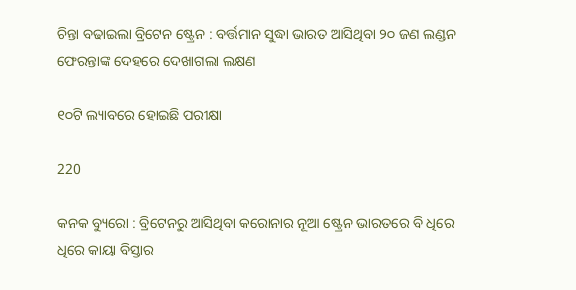ଚିନ୍ତା ବଢାଇଲା ବ୍ରିଟେନ ଷ୍ଟ୍ରେନ : ବର୍ତ୍ତମାନ ସୁଦ୍ଧା ଭାରତ ଆସିଥିବା ୨୦ ଜଣ ଲଣ୍ଡନ ଫେରନ୍ତାଙ୍କ ଦେହରେ ଦେଖାଗଲା ଲକ୍ଷଣ

୧୦ଟି ଲ୍ୟାବରେ ହୋଇଛି ପରୀକ୍ଷା

220

କନକ ବ୍ୟୁରୋ : ବ୍ରିଟେନରୁ ଆସିଥିବା କରୋନାର ନୂଆ ଷ୍ଟ୍ରେନ ଭାରତରେ ବି ଧିରେ ଧିରେ କାୟା ବିସ୍ତାର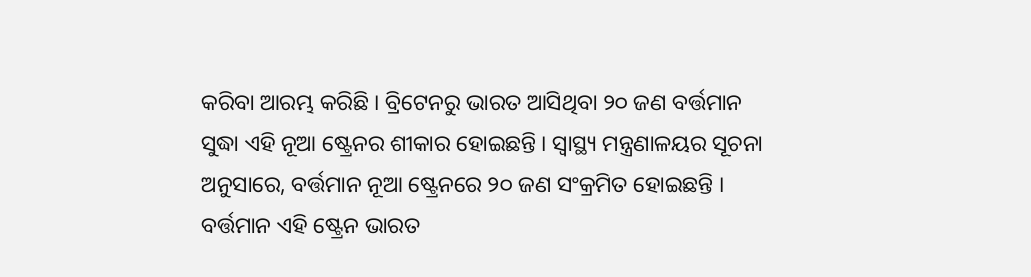କରିବା ଆରମ୍ଭ କରିଛି । ବ୍ରିଟେନରୁ ଭାରତ ଆସିଥିବା ୨୦ ଜଣ ବର୍ତ୍ତମାନ ସୁଦ୍ଧା ଏହି ନୂଆ ଷ୍ଟ୍ରେନର ଶୀକାର ହୋଇଛନ୍ତି । ସ୍ୱାସ୍ଥ୍ୟ ମନ୍ତ୍ରଣାଳୟର ସୂଚନା ଅନୁସାରେ, ବର୍ତ୍ତମାନ ନୂଆ ଷ୍ଟ୍ରେନରେ ୨୦ ଜଣ ସଂକ୍ରମିତ ହୋଇଛନ୍ତି । ବର୍ତ୍ତମାନ ଏହି ଷ୍ଟ୍ରେନ ଭାରତ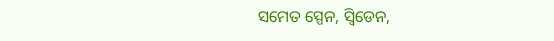ସମେତ ସ୍ପେନ, ସ୍ୱିଡେନ,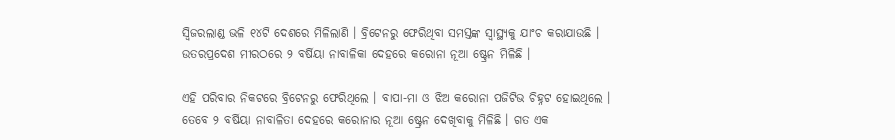ସ୍ୱିଜରଲାଣ୍ଡ ଭଳି ୧୪ଟି ଦେଶରେ ମିଳିଲାଣି । ବ୍ରିଟେନରୁ ଫେରିଥିବା ସମସ୍ତଙ୍କ ସ୍ୱାସ୍ଥ୍ୟକୁ ଯାଂଚ କରାଯାଉଛି । ଉତରପ୍ରଦେଶ ମୀରଠରେ ୨ ବର୍ଷିୟା ନାବାଳିକା ଦେହରେ କରୋନା ନୂଆ ଷ୍ଟ୍ରେନ ମିଳିଛି ।

ଏହି ପରିବାର ନିକଟରେ ବ୍ରିଟେନରୁ ଫେରିଥିଲେ । ବାପା-ମା ଓ ଝିଅ କରୋନା ପଜିଟିଭ ଚିହ୍ନଟ ହୋଇଥିଲେ । ତେବେ ୨ ବର୍ଷିୟା ନାବାଳିତା ଦେହରେ କରୋନାର ନୂଆ ଷ୍ଟ୍ରେନ ଦେଖିବାକୁ ମିଳିଛି । ଗତ ଏକ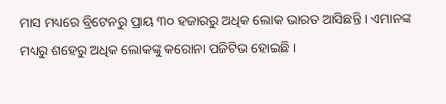ମାସ ମଧ୍ୟରେ ବ୍ରିଟେନରୁ ପ୍ରାୟ ୩୦ ହଜାରରୁ ଅଧିକ ଲୋକ ଭାରତ ଆସିଛନ୍ତି । ଏମାନଙ୍କ ମଧ୍ୟରୁ ଶହେରୁ ଅଧିକ ଲୋକଙ୍କୁ କରୋନା ପଜିଟିଭ ହୋଇଛି ।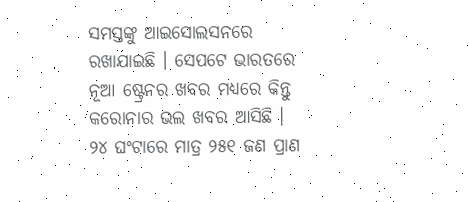ସମସ୍ତଙ୍କୁ ଆଇସୋଲସନରେ ରଖାଯାଇଛି । ସେପଟେ ଭାରତରେ ନୂଆ ଷ୍ଟ୍ରେନର ଖବର ମଧ୍ୟରେ କିନ୍ତୁ କରୋନାର ଭଲ ଖବର ଆସିଛି । ୨୪ ଘଂଟାରେ ମାତ୍ର ୨୫୧ ଜଣ ପ୍ରାଣ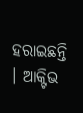ହରାଇଛନ୍ତି । ଆକ୍ଟିଭ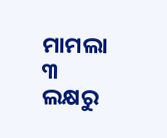ମାମଲା ୩ ଲକ୍ଷରୁ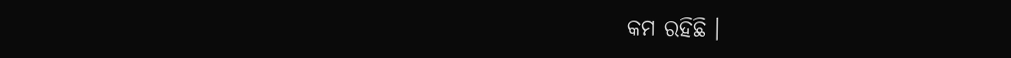କମ ରହିଛି ।